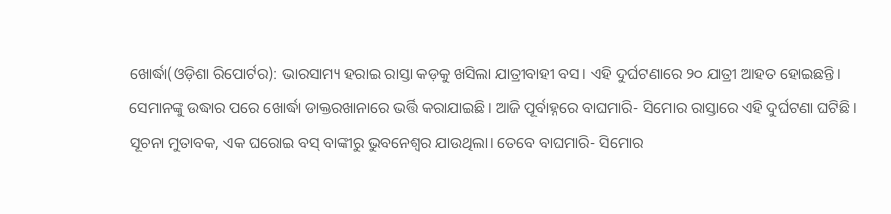ଖୋର୍ଦ୍ଧା(ଓଡ଼ିଶା ରିପୋର୍ଟର): ଭାରସାମ୍ୟ ହରାଇ ରାସ୍ତା କଡ଼କୁ ଖସିଲା ଯାତ୍ରୀବାହୀ ବସ। ଏହି ଦୁର୍ଘଟଣାରେ ୨୦ ଯାତ୍ରୀ ଆହତ ହୋଇଛନ୍ତି। ସେମାନଙ୍କୁ ଉଦ୍ଧାର ପରେ ଖୋର୍ଦ୍ଧା ଡାକ୍ତରଖାନାରେ ଭର୍ତ୍ତି କରାଯାଇଛି। ଆଜି ପୂର୍ବାହ୍ନରେ ବାଘମାରି- ସିମୋର ରାସ୍ତାରେ ଏହି ଦୁର୍ଘଟଣା ଘଟିଛି।
ସୂଚନା ମୁତାବକ, ଏକ ଘରୋଇ ବସ୍ ବାଙ୍କୀରୁ ଭୁବନେଶ୍ୱର ଯାଉଥିଲା। ତେବେ ବାଘମାରି- ସିମୋର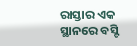ରାସ୍ତାର ଏକ ସ୍ଥାନରେ ବସ୍ଟି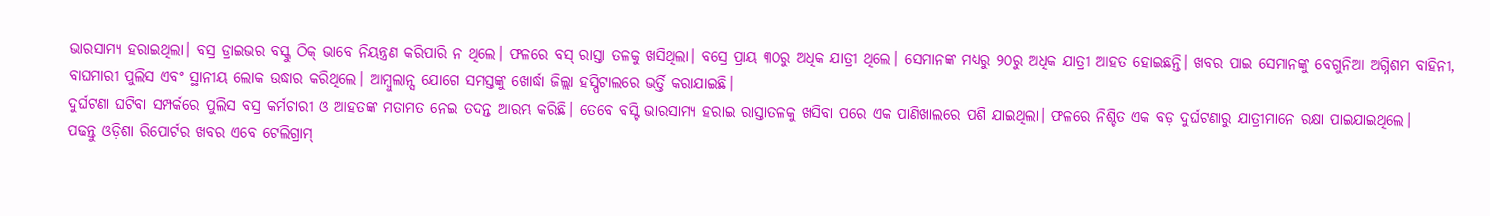ଭାରସାମ୍ୟ ହରାଇଥିଲା। ବସ୍ର ଡ୍ରାଇଭର ବସ୍କୁ ଠିକ୍ ଭାବେ ନିୟନ୍ତ୍ରଣ କରିପାରି ନ ଥିଲେ। ଫଳରେ ବସ୍ ରାସ୍ତା ତଳକୁ ଖସିଥିଲା। ବସ୍ରେ ପ୍ରାୟ ୩୦ରୁ ଅଧିକ ଯାତ୍ରୀ ଥିଲେ। ସେମାନଙ୍କ ମଧ୍ୟରୁ ୨୦ରୁ ଅଧିକ ଯାତ୍ରୀ ଆହତ ହୋଇଛନ୍ତି। ଖବର ପାଇ ସେମାନଙ୍କୁ ବେଗୁନିଆ ଅଗ୍ନିଶମ ବାହିନୀ, ବାଘମାରୀ ପୁଲିସ ଏବଂ ସ୍ଥାନୀୟ ଲୋକ ଉଦ୍ଧାର କରିଥିଲେ। ଆମ୍ବୁଲାନ୍ସ ଯୋଗେ ସମସ୍ତଙ୍କୁ ଖୋର୍ଦ୍ଧା ଜିଲ୍ଲା ହସ୍ପିଟାଲରେ ଭର୍ତ୍ତି କରାଯାଇଛି।
ଦୁର୍ଘଟଣା ଘଟିବା ସମ୍ପର୍କରେ ପୁଲିସ ବସ୍ର କର୍ମଚାରୀ ଓ ଆହତଙ୍କ ମତାମତ ନେଇ ତଦନ୍ତ ଆରମ୍ଭ କରିଛି। ତେବେ ବସ୍ଟି ଭାରସାମ୍ୟ ହରାଇ ରାସ୍ତାତଳକୁ ଖସିବା ପରେ ଏକ ପାଣିଖାଲରେ ପଶି ଯାଇଥିଲା। ଫଳରେ ନିଶ୍ଚିତ ଏକ ବଡ଼ ଦୁର୍ଘଟଣାରୁ ଯାତ୍ରୀମାନେ ରକ୍ଷା ପାଇଯାଇଥିଲେ।
ପଢନ୍ତୁ ଓଡ଼ିଶା ରିପୋର୍ଟର ଖବର ଏବେ ଟେଲିଗ୍ରାମ୍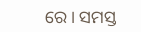ରେ। ସମସ୍ତ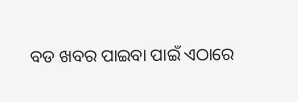ବଡ ଖବର ପାଇବା ପାଇଁ ଏଠାରେ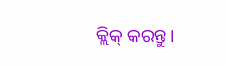କ୍ଲିକ୍ କରନ୍ତୁ।